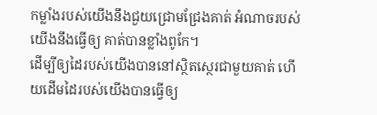កម្លាំងរបស់យើងនឹងជួយជ្រោមជ្រែងគាត់ អំណាចរបស់យើងនឹងធ្វើឲ្យ គាត់បានខ្លាំងពូកែ។
ដើម្បីឲ្យដៃរបស់យើងបាននៅស្ថិតស្ថេរជាមួយគាត់ ហើយដើមដៃរបស់យើងបានធ្វើឲ្យ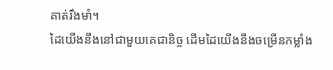គាត់រឹងមាំ។
ដៃយើងនឹងនៅជាមួយគេជានិច្ច ដើមដៃយើងនឹងចម្រើនកម្លាំង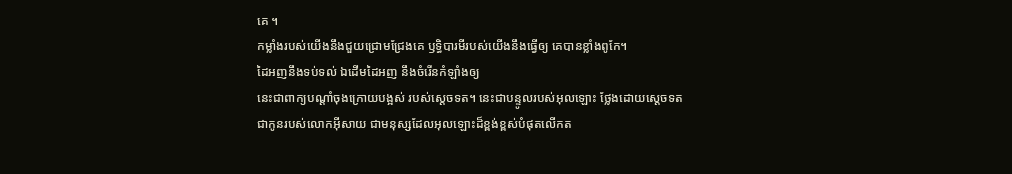គេ ។
កម្លាំងរបស់យើងនឹងជួយជ្រោមជ្រែងគេ ឫទ្ធិបារមីរបស់យើងនឹងធ្វើឲ្យ គេបានខ្លាំងពូកែ។
ដៃអញនឹងទប់ទល់ ឯដើមដៃអញ នឹងចំរើនកំឡាំងឲ្យ
នេះជាពាក្យបណ្តាំចុងក្រោយបង្អស់ របស់ស្តេចទត។ នេះជាបន្ទូលរបស់អុលឡោះ ថ្លែងដោយស្តេចទត ជាកូនរបស់លោកអ៊ីសាយ ជាមនុស្សដែលអុលឡោះដ៏ខ្ពង់ខ្ពស់បំផុតលើកត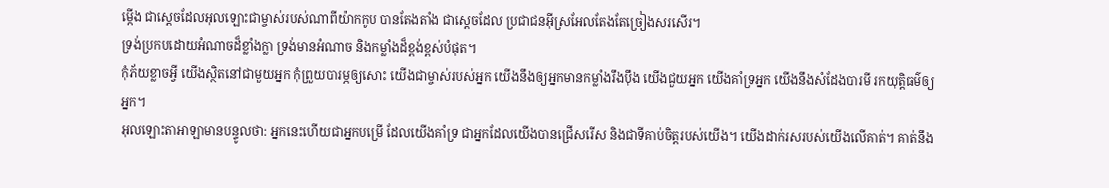ម្កើង ជាស្តេចដែលអុលឡោះជាម្ចាស់របស់ណាពីយ៉ាកកូប បានតែងតាំង ជាស្តេចដែល ប្រជាជនអ៊ីស្រអែលតែងតែច្រៀងសរសើរ។
ទ្រង់ប្រកបដោយអំណាចដ៏ខ្លាំងក្លា ទ្រង់មានអំណាច និងកម្លាំងដ៏ខ្ពង់ខ្ពស់បំផុត។
កុំភ័យខ្លាចអ្វី យើងស្ថិតនៅជាមួយអ្នក កុំព្រួយបារម្ភឲ្យសោះ យើងជាម្ចាស់របស់អ្នក យើងនឹងឲ្យអ្នកមានកម្លាំងរឹងប៉ឹង យើងជួយអ្នក យើងគាំទ្រអ្នក យើងនឹងសំដែងបារមី រកយុត្តិធម៌ឲ្យអ្នក។
អុលឡោះតាអាឡាមានបន្ទូលថា: អ្នកនេះហើយជាអ្នកបម្រើ ដែលយើងគាំទ្រ ជាអ្នកដែលយើងបានជ្រើសរើស និងជាទីគាប់ចិត្តរបស់យើង។ យើងដាក់រសរបស់យើងលើគាត់។ គាត់នឹង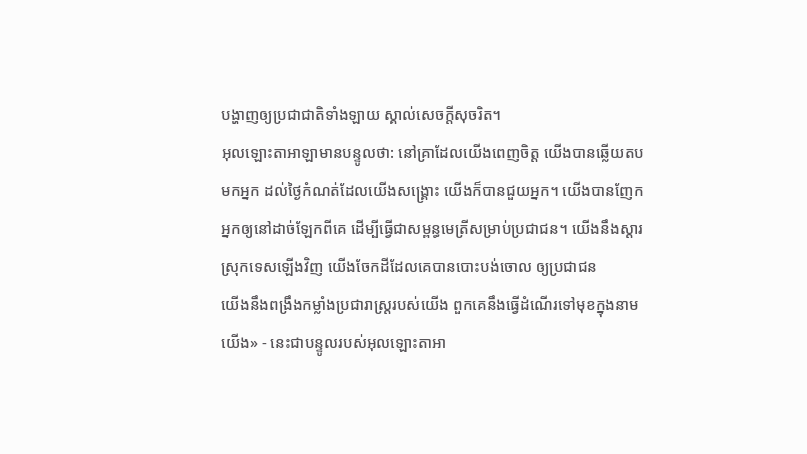បង្ហាញឲ្យប្រជាជាតិទាំងឡាយ ស្គាល់សេចក្តីសុចរិត។
អុលឡោះតាអាឡាមានបន្ទូលថា: នៅគ្រាដែលយើងពេញចិត្ត យើងបានឆ្លើយតបមកអ្នក ដល់ថ្ងៃកំណត់ដែលយើងសង្គ្រោះ យើងក៏បានជួយអ្នក។ យើងបានញែកអ្នកឲ្យនៅដាច់ឡែកពីគេ ដើម្បីធ្វើជាសម្ពន្ធមេត្រីសម្រាប់ប្រជាជន។ យើងនឹងស្ដារស្រុកទេសឡើងវិញ យើងចែកដីដែលគេបានបោះបង់ចោល ឲ្យប្រជាជន
យើងនឹងពង្រឹងកម្លាំងប្រជារាស្ត្ររបស់យើង ពួកគេនឹងធ្វើដំណើរទៅមុខក្នុងនាមយើង» - នេះជាបន្ទូលរបស់អុលឡោះតាអា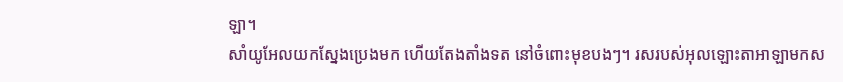ឡា។
សាំយូអែលយកស្នែងប្រេងមក ហើយតែងតាំងទត នៅចំពោះមុខបងៗ។ រសរបស់អុលឡោះតាអាឡាមកស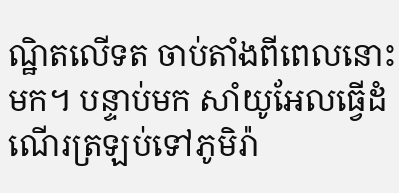ណ្ឋិតលើទត ចាប់តាំងពីពេលនោះមក។ បន្ទាប់មក សាំយូអែលធ្វើដំណើរត្រឡប់ទៅភូមិរ៉ា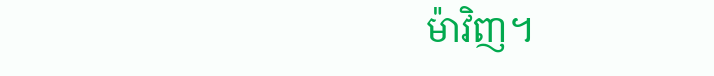ម៉ាវិញ។